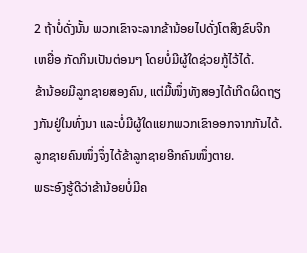2 ຖ້າບໍ່ດັ່ງນັ້ນ ພວກເຂົາຈະລາກຂ້ານ້ອຍໄປດັ່ງໂຕສິງຂົບຈີກເຫຍື່ອ ກັດກິນເປັນຕ່ອນໆ ໂດຍບໍ່ມີຜູ້ໃດຊ່ວຍກູ້ໄວ້ໄດ້.
ຂ້ານ້ອຍມີລູກຊາຍສອງຄົນ, ແຕ່ມື້ໜຶ່ງທັງສອງໄດ້ເກີດຜິດຖຽງກັນຢູ່ໃນທົ່ງນາ ແລະບໍ່ມີຜູ້ໃດແຍກພວກເຂົາອອກຈາກກັນໄດ້. ລູກຊາຍຄົນໜຶ່ງຈຶ່ງໄດ້ຂ້າລູກຊາຍອີກຄົນໜຶ່ງຕາຍ.
ພຣະອົງຮູ້ດີວ່າຂ້ານ້ອຍບໍ່ມີຄ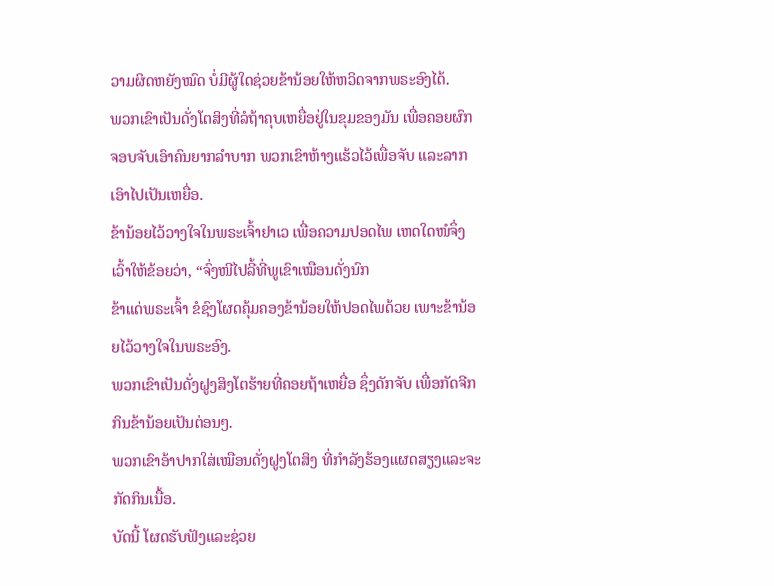ວາມຜິດຫຍັງໝົດ ບໍ່ມີຜູ້ໃດຊ່ວຍຂ້ານ້ອຍໃຫ້ຫວິດຈາກພຣະອົງໄດ້.
ພວກເຂົາເປັນດັ່ງໂຕສິງທີ່ລໍຖ້າຄຸບເຫຍື່ອຢູ່ໃນຂຸມຂອງມັນ ເພື່ອຄອຍຜົກຈອບຈັບເອົາຄົນຍາກລຳບາກ ພວກເຂົາຫ້າງແຮ້ວໄວ້ເພື່ອຈັບ ແລະລາກເອົາໄປເປັນເຫຍື່ອ.
ຂ້ານ້ອຍໄວ້ວາງໃຈໃນພຣະເຈົ້າຢາເວ ເພື່ອຄວາມປອດໄພ ເຫດໃດໜໍຈຶ່ງເວົ້າໃຫ້ຂ້ອຍວ່າ, “ຈົ່ງໜີໄປລີ້ທີ່ພູເຂົາເໝືອນດັ່ງນົກ
ຂ້າແດ່ພຣະເຈົ້າ ຂໍຊົງໂຜດຄຸ້ມຄອງຂ້ານ້ອຍໃຫ້ປອດໄພດ້ວຍ ເພາະຂ້ານ້ອຍໄວ້ວາງໃຈໃນພຣະອົງ.
ພວກເຂົາເປັນດັ່ງຝູງສິງໂຕຮ້າຍທີ່ຄອຍຖ້າເຫຍື່ອ ຊຶ່ງດັກຈັບ ເພື່ອກັດຈີກກິນຂ້ານ້ອຍເປັນຕ່ອນໆ.
ພວກເຂົາອ້າປາກໃສ່ເໝືອນດັ່ງຝູງໂຕສິງ ທີ່ກຳລັງຮ້ອງແຜດສຽງແລະຈະກັດກິນເນື້ອ.
ບັດນີ້ ໂຜດຮັບຟັງແລະຊ່ວຍ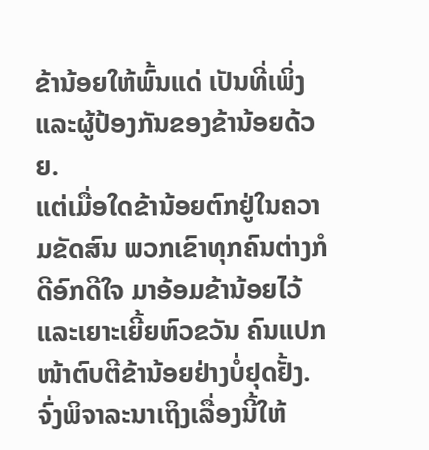ຂ້ານ້ອຍໃຫ້ພົ້ນແດ່ ເປັນທີ່ເພິ່ງແລະຜູ້ປ້ອງກັນຂອງຂ້ານ້ອຍດ້ວຍ.
ແຕ່ເມື່ອໃດຂ້ານ້ອຍຕົກຢູ່ໃນຄວາມຂັດສົນ ພວກເຂົາທຸກຄົນຕ່າງກໍດີອົກດີໃຈ ມາອ້ອມຂ້ານ້ອຍໄວ້ແລະເຍາະເຍີ້ຍຫົວຂວັນ ຄົນແປກໜ້າຕົບຕີຂ້ານ້ອຍຢ່າງບໍ່ຢຸດຢັ້ງ.
ຈົ່ງພິຈາລະນາເຖິງເລື່ອງນີ້ໃຫ້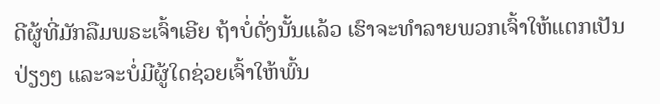ດີຜູ້ທີ່ມັກລືມພຣະເຈົ້າເອີຍ ຖ້າບໍ່ດັ່ງນັ້ນແລ້ວ ເຮົາຈະທຳລາຍພວກເຈົ້າໃຫ້ແຕກເປັນປ່ຽງໆ ແລະຈະບໍ່ມີຜູ້ໃດຊ່ວຍເຈົ້າໃຫ້ພົ້ນ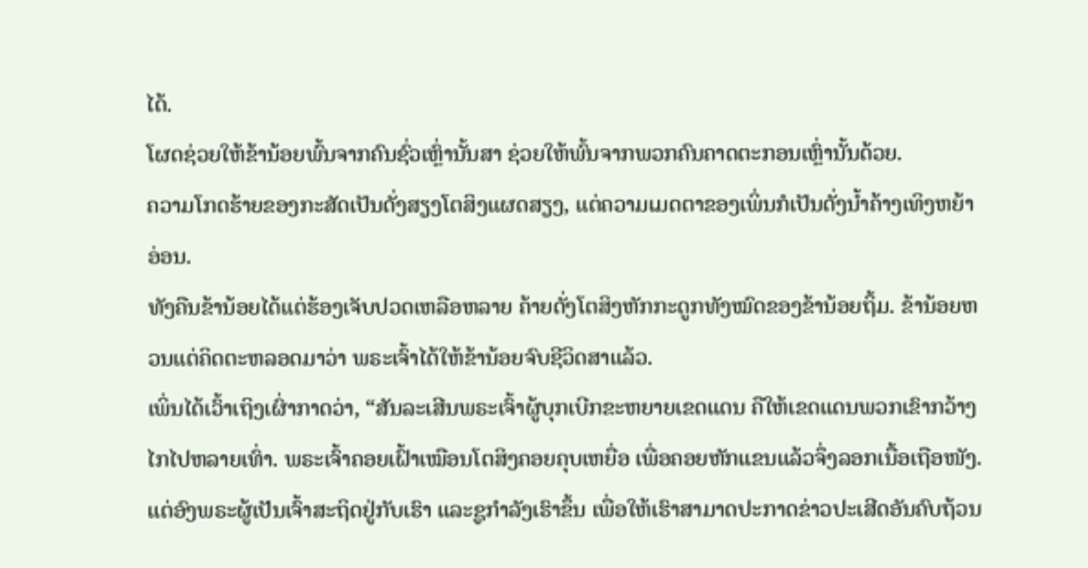ໄດ້.
ໂຜດຊ່ວຍໃຫ້ຂ້ານ້ອຍພົ້ນຈາກຄົນຊົ່ວເຫຼົ່ານັ້ນສາ ຊ່ວຍໃຫ້ພົ້ນຈາກພວກຄົນຄາດຕະກອນເຫຼົ່ານັ້ນດ້ວຍ.
ຄວາມໂກດຮ້າຍຂອງກະສັດເປັນດັ່ງສຽງໂຕສິງແຜດສຽງ, ແຕ່ຄວາມເມດຕາຂອງເພິ່ນກໍເປັນດັ່ງນໍ້າຄ້າງເທິງຫຍ້າອ່ອນ.
ທັງຄືນຂ້ານ້ອຍໄດ້ແຕ່ຮ້ອງເຈັບປວດເຫລືອຫລາຍ ຄ້າຍດັ່ງໂຕສິງຫັກກະດູກທັງໝົດຂອງຂ້ານ້ອຍຖິ້ມ. ຂ້ານ້ອຍຫວນແຕ່ຄິດຕະຫລອດມາວ່າ ພຣະເຈົ້າໄດ້ໃຫ້ຂ້ານ້ອຍຈົບຊີວິດສາແລ້ວ.
ເພິ່ນໄດ້ເວົ້າເຖິງເຜົ່າກາດວ່າ, “ສັນລະເສີນພຣະເຈົ້າຜູ້ບຸກເບີກຂະຫຍາຍເຂດແດນ ຄືໃຫ້ເຂດແດນພວກເຂົາກວ້າງໄກໄປຫລາຍເທົ່າ. ພຣະເຈົ້າຄອຍເຝົ້າເໝືອນໂຕສິງຄອຍຄຸບເຫຍື່ອ ເພື່ອຄອຍຫັກແຂນແລ້ວຈຶ່ງລອກເນື້ອເຖືອໜັງ.
ແຕ່ອົງພຣະຜູ້ເປັນເຈົ້າສະຖິດຢູ່ກັບເຮົາ ແລະຊູກຳລັງເຮົາຂຶ້ນ ເພື່ອໃຫ້ເຮົາສາມາດປະກາດຂ່າວປະເສີດອັນຄົບຖ້ວນ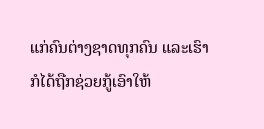ແກ່ຄົນຕ່າງຊາດທຸກຄົນ ແລະເຮົາກໍໄດ້ຖືກຊ່ວຍກູ້ເອົາໃຫ້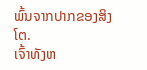ພົ້ນຈາກປາກຂອງສິງໂຕ.
ເຈົ້າທັງຫ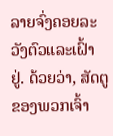ລາຍຈົ່ງຄອຍລະວັງຕົວແລະເຝົ້າຢູ່. ດ້ວຍວ່າ, ສັດຕູຂອງພວກເຈົ້າ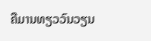ຄືມານທຽວວົນວຽນ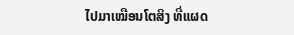ໄປມາເໝືອນໂຕສິງ ທີ່ແຜດ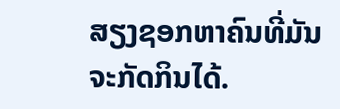ສຽງຊອກຫາຄົນທີ່ມັນຈະກັດກິນໄດ້.